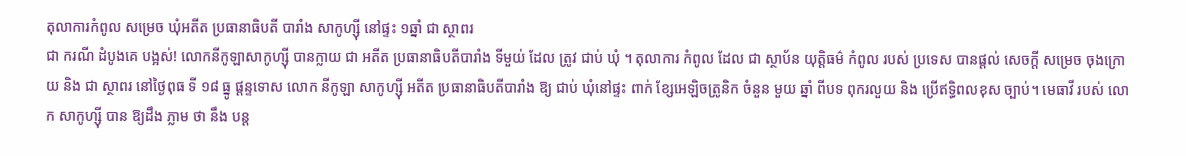តុលាការកំពូល សម្រេច ឃុំអតីត ប្រធានាធិបតី បារាំង សាកូហ្ស៊ី នៅផ្ទះ ១ឆ្នាំ ជា ស្ថាពរ
ជា ករណី ដំបូងគេ បង្អស់! លោកនីកូឡាសាកូហ្ស៊ី បានក្លាយ ជា អតីត ប្រធានាធិបតីបារាំង ទីមួយ់ ដែល ត្រូវ ជាប់ ឃុំ ។ តុលាការ កំពូល ដែល ជា ស្ថាប័ន យុត្តិធម៌ កំពូល របស់ ប្រទេស បានផ្តល់ សេចក្តី សម្រេច ចុងក្រោយ និង ជា ស្ថាពរ នៅថ្ងៃពុធ ទី ១៨ ធ្នូ ផ្តន្ទទោស លោក នីកូឡា សាកូហ្ស៊ី អតីត ប្រធានាធិបតីបារាំង ឱ្យ ជាប់ ឃុំនៅផ្ទះ ពាក់ ខ្សែអេឡិចត្រូនិក ចំនួន មួយ ឆ្នាំ ពីបទ ពុករលួយ និង ប្រើឥទ្ធិពលខុស ច្បាប់។ មេធាវី របស់ លោក សាកូហ្ស៊ី បាន ឱ្យដឹង ភ្លាម ថា នឹង បន្ត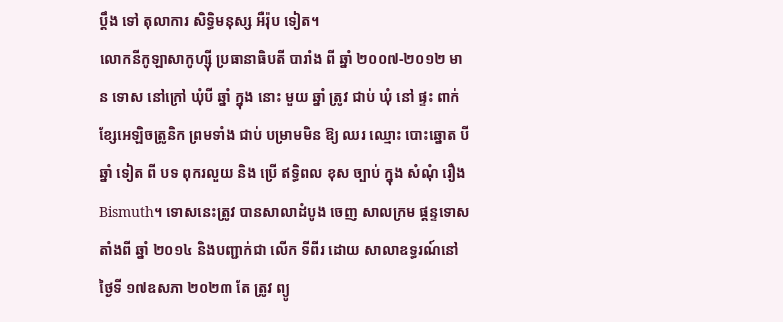ប្តឹង ទៅ តុលាការ សិទ្ធិមនុស្ស អឺរ៉ុប ទៀត។
លោកនីកូឡាសាកូហ្ស៊ី ប្រធានាធិបតី បារាំង ពី ឆ្នាំ ២០០៧-២០១២ មាន ទោស នៅក្រៅ ឃុំបី ឆ្នាំ ក្នុង នោះ មួយ ឆ្នាំ ត្រូវ ជាប់ ឃុំ នៅ ផ្ទះ ពាក់ ខ្សែអេឡិចត្រូនិក ព្រមទាំង ជាប់ បម្រាមមិន ឱ្យ ឈរ ឈ្មោះ បោះឆ្នោត បី ឆ្នាំ ទៀត ពី បទ ពុករលួយ និង ប្រើ ឥទ្ធិពល ខុស ច្បាប់ ក្នុង សំណុំ រឿងBismuth។ ទោសនេះត្រូវ បានសាលាដំបូង ចេញ សាលក្រម ផ្តន្ទទោស តាំងពី ឆ្នាំ ២០១៤ និងបញ្ជាក់ជា លើក ទីពីរ ដោយ សាលាឧទ្ធរណ៍នៅថ្ងៃទី ១៧ឧសភា ២០២៣ តែ ត្រូវ ព្យូ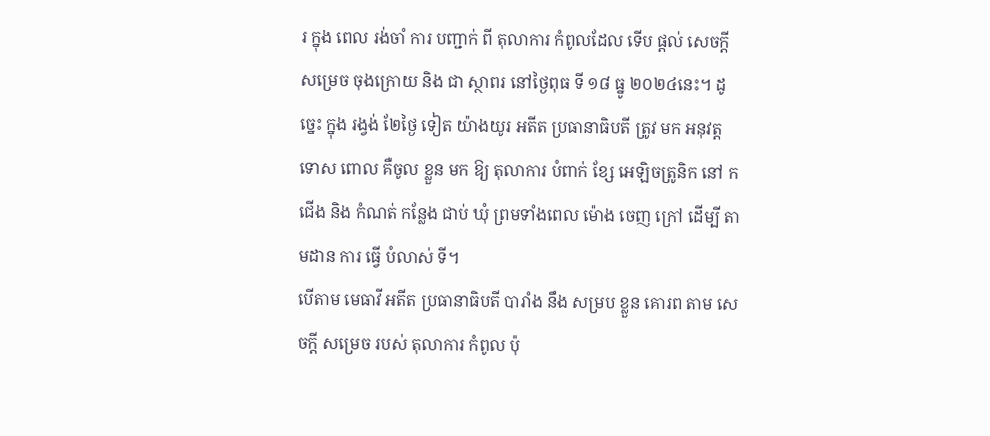រ ក្នុង ពេល រង់ចាំ ការ បញ្ជាក់ ពី តុលាការ កំពូលដែល ទើប ផ្តល់ សេចក្តី សម្រេច ចុងក្រោយ និង ជា ស្ថាពរ នៅថ្ងៃពុធ ទី ១៨ ធ្នូ ២០២៤នេះ។ ដូច្នេះ ក្នុង រង្វង់ ២ែថ្ងៃ ទៀត យ៉ាងយូរ អតីត ប្រធានាធិបតី ត្រូវ មក អនុវត្ត ទោស ពោល គឺចូល ខ្លួន មក ឱ្យ តុលាការ បំពាក់ ខ្សែ អេឡិចត្រូនិក នៅ កជើង និង កំណត់ កន្លែង ជាប់ ឃុំ ព្រមទាំងពេល ម៉ោង ចេញ ក្រៅ ដើម្បី តាមដាន ការ ធ្វើ បំលាស់ ទី។
បើតាម មេធាវី អតីត ប្រធានាធិបតី បារាំង នឹង សម្រប ខ្លួន គោរព តាម សេចក្តី សម្រេច របស់ តុលាការ កំពូល ប៉ុ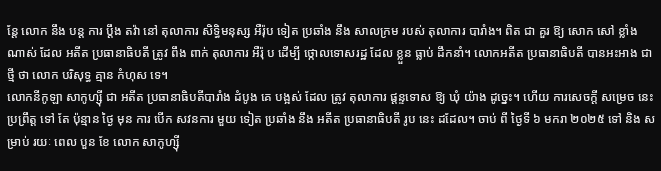ន្តែ លោក នឹង បន្ត ការ ប្តឹង តវ៉ា នៅ តុលាការ សិទ្ធិមនុស្ស អឺរ៉ុប ទៀត ប្រឆាំង នឹង សាលក្រម របស់ តុលាការ បារាំង។ ពិត ជា គួរ ឱ្យ សោក សៅ ខ្លាំង ណាស់ ដែល អតីត ប្រធានាធិបតី ត្រូវ ពឹង ពាក់ តុលាការ អឺរ៉ុ ប ដើម្បី ថ្កោលទោសរដ្ឋ ដែល ខ្លួន ធ្លាប់ ដឹកនាំ។ លោកអតីត ប្រធានាធិបតី បានអះអាង ជា ថ្មី ថា លោក បរិសុទ្ធ គ្មាន កំហុស ទេ។
លោកនីកូឡា សាកូហ្ស៊ី ជា អតីត ប្រធានាធិបតីបារាំង ដំបូង គេ បង្អស់ ដែល ត្រូវ តុលាការ ផ្តន្ទទោស ឱ្យ ឃុំ យ៉ាង ដូច្នេះ។ ហើយ ការសេចក្តី សម្រេច នេះប្រព្រឹត្ត ទៅ តែ ប៉ុន្មាន ថ្ងៃ មុន ការ បើក សវនការ មួយ ទៀត ប្រឆាំង នឹង អតីត ប្រធានាធិបតី រូប នេះ ដដែល។ ចាប់ ពី ថ្ងៃទី ៦ មករា ២០២៥ ទៅ និង សម្រាប់ រយៈ ពេល បួន ខែ លោក សាកូហ្ស៊ី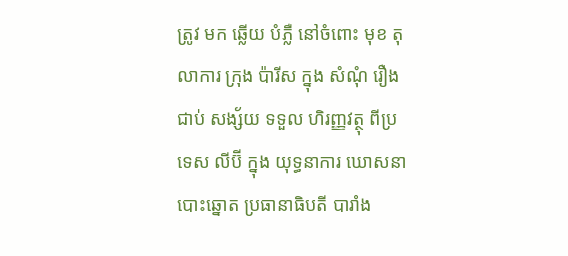ត្រូវ មក ឆ្លើយ បំភ្លឺ នៅចំពោះ មុខ តុលាការ ក្រុង ប៉ារីស ក្នុង សំណុំ រឿង ជាប់ សង្ស័យ ទទួល ហិរញ្ញវត្ថុ ពីប្រទេស លីប៊ី ក្នុង យុទ្ធនាការ ឃោសនា បោះឆ្នោត ប្រធានាធិបតី បារាំង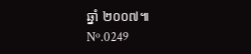ឆ្នាំ ២០០៧៕
Nº.0249